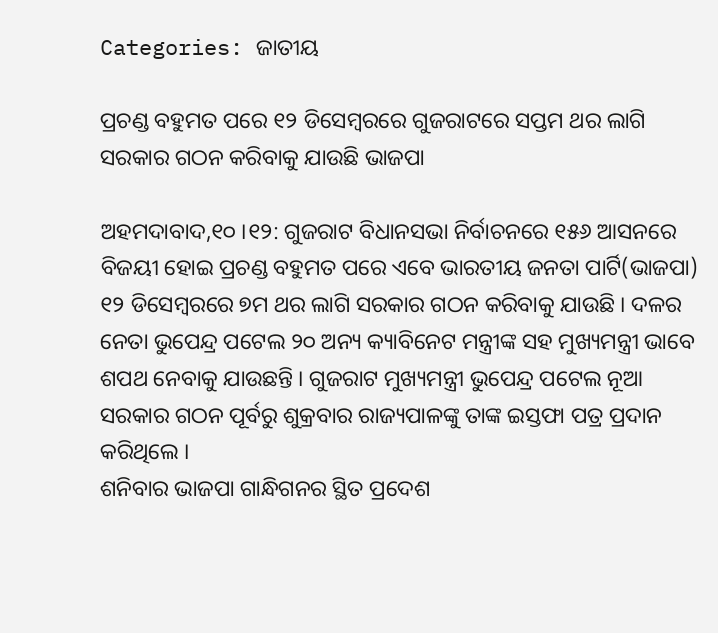Categories: ଜାତୀୟ

ପ୍ରଚଣ୍ଡ ବହୁମତ ପରେ ୧୨ ଡିସେମ୍ବରରେ ଗୁଜରାଟରେ ସପ୍ତମ ଥର ଲାଗି ସରକାର ଗଠନ କରିବାକୁ ଯାଉଛି ଭାଜପା

ଅହମଦାବାଦ,୧୦ ।୧୨: ଗୁଜରାଟ ବିଧାନସଭା ନିର୍ବାଚନରେ ୧୫୬ ଆସନରେ ବିଜୟୀ ହୋଇ ପ୍ରଚଣ୍ଡ ବହୁମତ ପରେ ଏବେ ଭାରତୀୟ ଜନତା ପାର୍ଟି(ଭାଜପା) ୧୨ ଡିସେମ୍ବରରେ ୭ମ ଥର ଲାଗି ସରକାର ଗଠନ କରିବାକୁ ଯାଉଛି । ଦଳର ନେତା ଭୁପେନ୍ଦ୍ର ପଟେଲ ୨୦ ଅନ୍ୟ କ୍ୟାବିନେଟ ମନ୍ତ୍ରୀଙ୍କ ସହ ମୁଖ୍ୟମନ୍ତ୍ରୀ ଭାବେ ଶପଥ ନେବାକୁ ଯାଉଛନ୍ତି । ଗୁଜରାଟ ମୁଖ୍ୟମନ୍ତ୍ରୀ ଭୁପେନ୍ଦ୍ର ପଟେଲ ନୂଆ ସରକାର ଗଠନ ପୂର୍ବରୁ ଶୁକ୍ରବାର ରାଜ୍ୟପାଳଙ୍କୁ ତାଙ୍କ ଇସ୍ତଫା ପତ୍ର ପ୍ରଦାନ କରିଥିଲେ ।
ଶନିବାର ଭାଜପା ଗାନ୍ଧିଗନର ସ୍ଥିତ ପ୍ରଦେଶ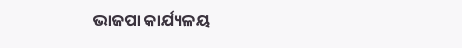ଭାଜପା କାର୍ଯ୍ୟଳୟ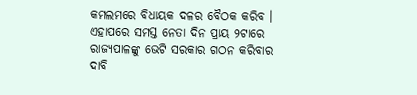କମଲମରେ ବିଧାୟକ ଦଳର ବୈଠକ କରିବ । ଏହାପରେ ସମସ୍ତ ନେତା ଦିନ ପ୍ରାୟ ୨ଟାରେ ରାଜ୍ୟପାଳଙ୍କୁ ଭେଟି ସରକାର ଗଠନ କରିବାର ଦାବି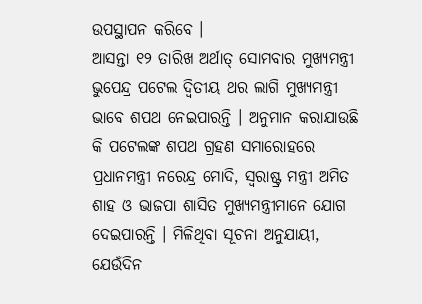ଉପସ୍ଥାପନ କରିବେ ।
ଆସନ୍ତା ୧୨ ତାରିଖ ଅର୍ଥାତ୍ ସୋମବାର ମୁଖ୍ୟମନ୍ତ୍ରୀ ଭୁପେନ୍ଦ୍ର ପଟେଲ ଦ୍ୱିତୀୟ ଥର ଲାଗି ମୁଖ୍ୟମନ୍ତ୍ରୀ ଭାବେ ଶପଥ ନେଇପାରନ୍ତି । ଅନୁମାନ କରାଯାଉଛି କି ପଟେଲଙ୍କ ଶପଥ ଗ୍ରହଣ ସମାରୋହରେ ପ୍ରଧାନମନ୍ତ୍ରୀ ନରେନ୍ଦ୍ର ମୋଦି, ସ୍ୱରାଷ୍ଟ୍ର ମନ୍ତ୍ରୀ ଅମିତ ଶାହ ଓ ଭାଜପା ଶାସିତ ମୁଖ୍ୟମନ୍ତ୍ରୀମାନେ ଯୋଗ ଦେଇପାରନ୍ତି । ମିଳିଥିବା ସୂଚନା ଅନୁଯାୟୀ, ଯେଉଁଦିନ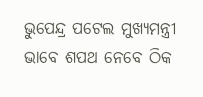ଭୁପେନ୍ଦ୍ର ପଟେଲ ମୁଖ୍ୟମନ୍ତ୍ରୀ ଭାବେ ଶପଥ ନେବେ ଠିକ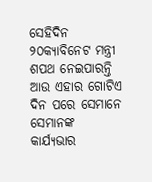ସେହିଦିନ ୨୦କ୍ୟାବିନେଟ ମନ୍ତ୍ରୀ ଶପଥ ନେଇପାରନ୍ତି ଆଉ ଏହାର ଗୋଟିଏ ଦିନ ପରେ ସେମାନେ ସେମାନଙ୍କ କାର୍ଯ୍ୟଭାର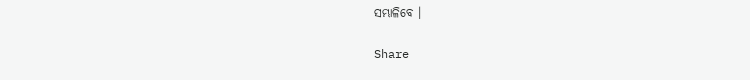ସମ୍ଭାଳିବେ ।

Share